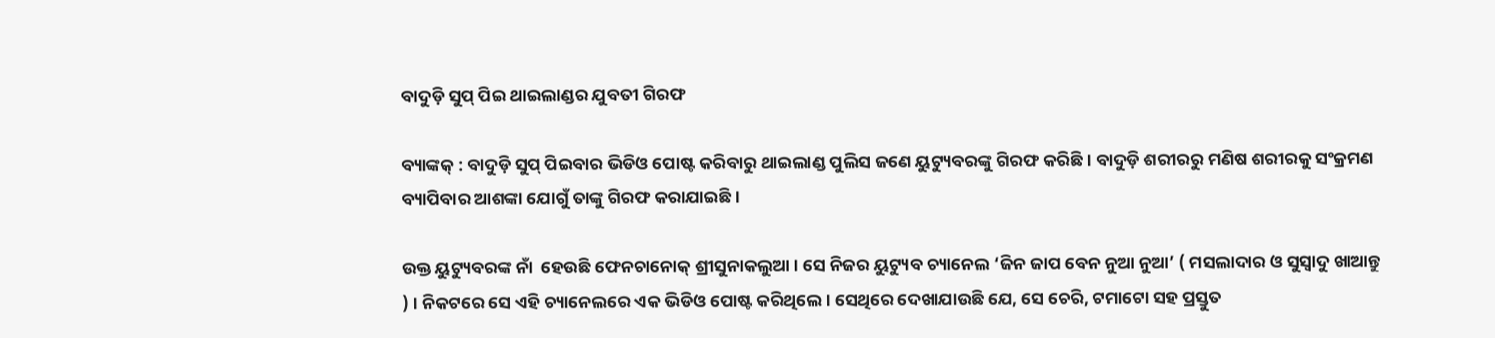ବାଦୁଡ଼ି ସୁପ୍ ପିଇ ଥାଇଲାଣ୍ଡର ଯୁବତୀ ଗିରଫ

ବ୍ୟାଙ୍କକ୍ : ବାଦୁଡ଼ି ସୁପ୍ ପିଇବାର ଭିଡିଓ ପୋଷ୍ଟ କରିବାରୁ ଥାଇଲାଣ୍ଡ ପୁଲିସ ଜଣେ ୟୁଟ୍ୟୁବରଙ୍କୁ ଗିରଫ କରିଛି । ବାଦୁଡ଼ି ଶରୀରରୁ ମଣିଷ ଶରୀରକୁ ସଂକ୍ରମଣ ବ୍ୟାପିବାର ଆଶଙ୍କା ଯୋଗୁଁ ତାଙ୍କୁ ଗିରଫ କରାଯାଇଛି ।

ଉକ୍ତ ୟୁଟ୍ୟୁବରଙ୍କ ନାଁ  ହେଉଛି ଫେନଚାନୋକ୍ ଶ୍ରୀସୁନାକଲୁଆ । ସେ ନିଜର ୟୁଟ୍ୟୁବ ଚ୍ୟାନେଲ ‘ଜିନ ଜାପ ବେନ ନୁଆ ନୁଆ’ ( ମସଲାଦାର ଓ ସୁସ୍ବାଦୁ ଖାଆନ୍ତୁ ) । ନିକଟରେ ସେ ଏହି ଚ୍ୟାନେଲରେ ଏକ ଭିଡିଓ ପୋଷ୍ଟ କରିଥିଲେ । ସେଥିରେ ଦେଖାଯାଉଛି ଯେ, ସେ ଚେରି, ଟମାଟୋ ସହ ପ୍ରସ୍ତୁତ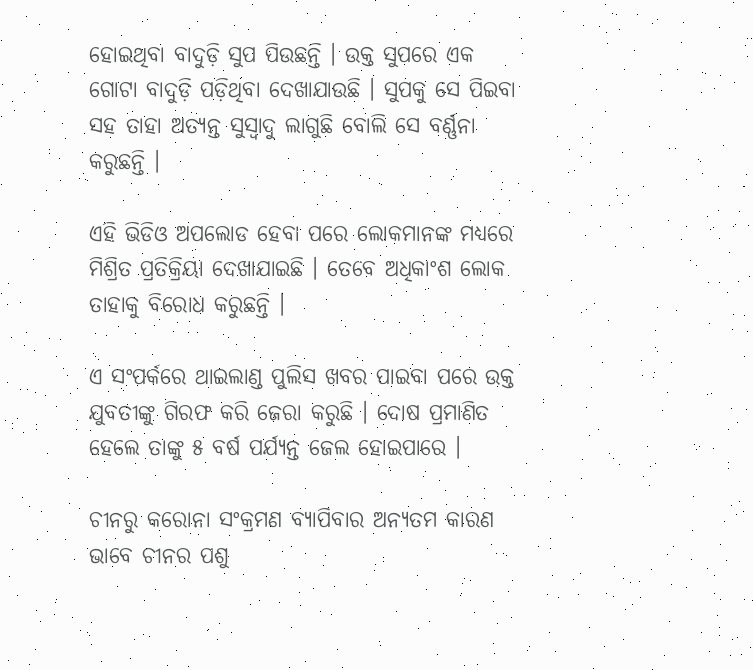ହୋଇଥିବା ବାଦୁଡ଼ି ସୁପ ପିଉଛନ୍ତି । ଉକ୍ତ ସୁପରେ ଏକ ଗୋଟା ବାଦୁଡ଼ି ପଡ଼ିଥିବା ଦେଖାଯାଉଛି । ସୁପକୁ ସେ ପିଇବା ସହ ତାହା ଅତ୍ୟନ୍ତ ସୁସ୍ବାଦୁ ଲାଗୁଛି ବୋଲି ସେ ବର୍ଣ୍ଣନା କରୁଛନ୍ତି ।

ଏହି ଭିଡିଓ ଅପଲୋଡ ହେବା ପରେ ଲୋକମାନଙ୍କ ମଧ୍ୟରେ ମିଶ୍ରିତ ପ୍ରତିକ୍ରିୟା ଦେଖାଯାଇଛି । ତେବେ ଅଧିକାଂଶ ଲୋକ ତାହାକୁ ବିରୋଧ କରୁଛନ୍ତି ।

ଏ ସଂପର୍କରେ ଥାଇଲାଣ୍ଡ ପୁଲିସ ଖବର ପାଇବା ପରେ ଉକ୍ତ ଯୁବତୀଙ୍କୁ ଗିରଫ କରି ଜେରା କରୁଛି । ଦୋଷ ପ୍ରମାଣିତ ହେଲେ ତାଙ୍କୁ ୫ ବର୍ଷ ପର୍ଯ୍ୟନ୍ତ ଜେଲ ହୋଇପାରେ ।

ଚୀନରୁ କରୋନା ସଂକ୍ରମଣ ବ୍ୟାପିବାର ଅନ୍ୟତମ କାରଣ ଭାବେ ଚୀନର ପଶୁ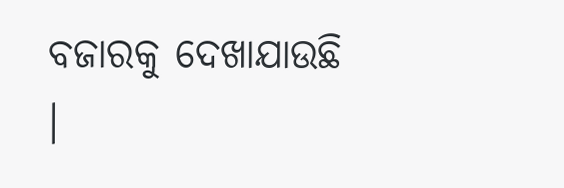ବଜାରକୁ ଦେଖାଯାଉଛି ।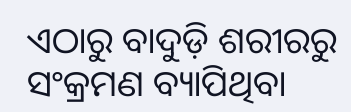ଏଠାରୁ ବାଦୁଡ଼ି ଶରୀରରୁ ସଂକ୍ରମଣ ବ୍ୟାପିଥିବା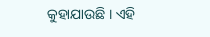କୁହାଯାଉଛି । ଏହି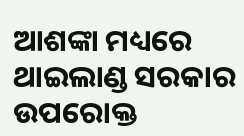ଆଶଙ୍କା ମଧ୍ୟରେ ଥାଇଲାଣ୍ଡ ସରକାର ଉପରୋକ୍ତ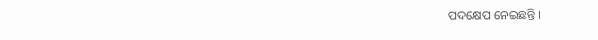ପଦକ୍ଷେପ ନେଇଛନ୍ତି ।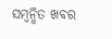ସମ୍ବନ୍ଧିତ ଖବର